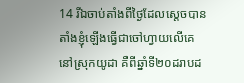14 រីឯចាប់តាំងពីថ្ងៃដែលស្តេចបានតាំងខ្ញុំឡើងធ្វើជាចៅហ្វាយលើគេនៅស្រុកយូដា គឺពីឆ្នាំទី២០ដរាបដ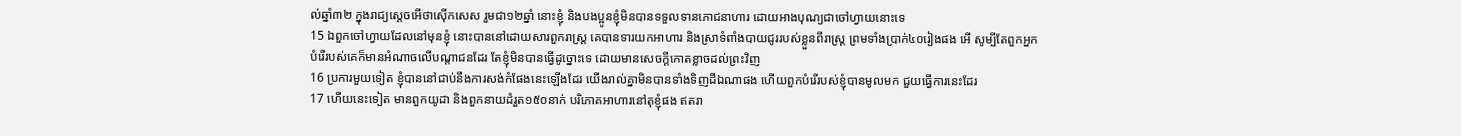ល់ឆ្នាំ៣២ ក្នុងរាជ្យស្តេចអើថាស៊ើកសេស រួមជា១២ឆ្នាំ នោះខ្ញុំ និងបងប្អូនខ្ញុំមិនបានទទួលទានភោជនាហារ ដោយអាងបុណ្យជាចៅហ្វាយនោះទេ
15 ឯពួកចៅហ្វាយដែលនៅមុនខ្ញុំ នោះបាននៅដោយសារពួករាស្ត្រ គេបានទារយកអាហារ និងស្រាទំពាំងបាយជូររបស់ខ្លួនពីរាស្ត្រ ព្រមទាំងប្រាក់៤០រៀងផង អើ សូម្បីតែពួកអ្នកបំរើរបស់គេក៏មានអំណាចលើបណ្តាជនដែរ តែខ្ញុំមិនបានធ្វើដូច្នោះទេ ដោយមានសេចក្តីកោតខ្លាចដល់ព្រះវិញ
16 ប្រការមួយទៀត ខ្ញុំបាននៅជាប់នឹងការសង់កំផែងនេះឡើងដែរ យើងរាល់គ្នាមិនបានទាំងទិញដីឯណាផង ហើយពួកបំរើរបស់ខ្ញុំបានមូលមក ជួយធ្វើការនេះដែរ
17 ហើយនេះទៀត មានពួកយូដា និងពួកនាយដំរួត១៥០នាក់ បរិភោគអាហារនៅតុខ្ញុំផង ឥតរា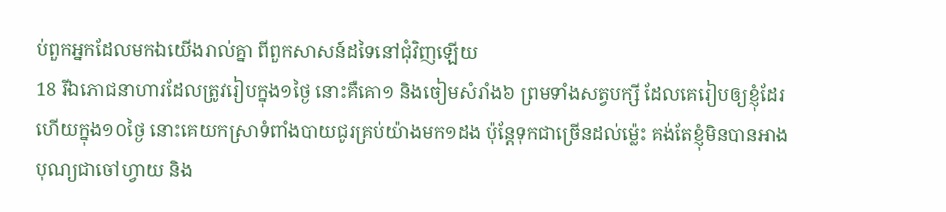ប់ពួកអ្នកដែលមកឯយើងរាល់គ្នា ពីពួកសាសន៍ដទៃនៅជុំវិញឡើយ
18 រីឯភោជនាហារដែលត្រូវរៀបក្នុង១ថ្ងៃ នោះគឺគោ១ និងចៀមសំរាំង៦ ព្រមទាំងសត្វបក្សី ដែលគេរៀបឲ្យខ្ញុំដែរ ហើយក្នុង១០ថ្ងៃ នោះគេយកស្រាទំពាំងបាយជូរគ្រប់យ៉ាងមក១ដង ប៉ុន្តែទុកជាច្រើនដល់ម៉្លេះ គង់តែខ្ញុំមិនបានអាងបុណ្យជាចៅហ្វាយ និង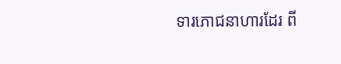ទារភោជនាហារដែរ ពី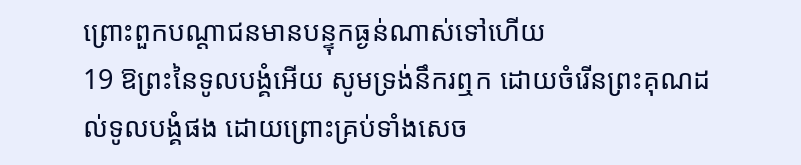ព្រោះពួកបណ្តាជនមានបន្ទុកធ្ងន់ណាស់ទៅហើយ
19 ឱព្រះនៃទូលបង្គំអើយ សូមទ្រង់នឹករឮក ដោយចំរើនព្រះគុណដល់ទូលបង្គំផង ដោយព្រោះគ្រប់ទាំងសេច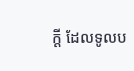ក្តី ដែលទូលប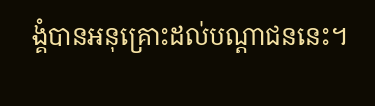ង្គំបានអនុគ្រោះដល់បណ្តាជននេះ។